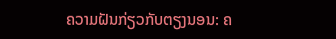ຄວາມຝັນກ່ຽວກັບຕຽງນອນ: ຄ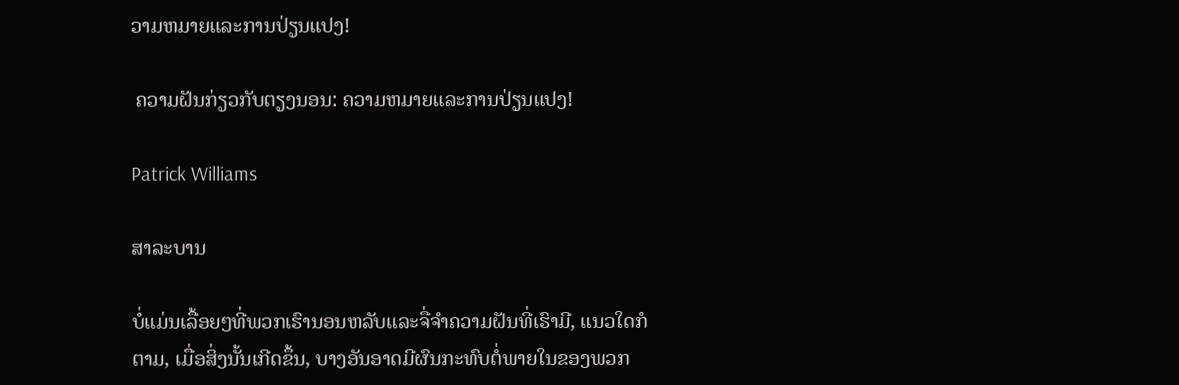ວາມຫມາຍແລະການປ່ຽນແປງ!

 ຄວາມຝັນກ່ຽວກັບຕຽງນອນ: ຄວາມຫມາຍແລະການປ່ຽນແປງ!

Patrick Williams

ສາລະບານ

ບໍ່ແມ່ນເລື້ອຍໆທີ່ພວກເຮົານອນຫລັບແລະຈື່ຈຳຄວາມຝັນທີ່ເຮົາມີ, ແນວໃດກໍຕາມ, ເມື່ອສິ່ງນັ້ນເກີດຂຶ້ນ, ບາງອັນອາດມີຜົນກະທົບຕໍ່ພາຍໃນຂອງພວກ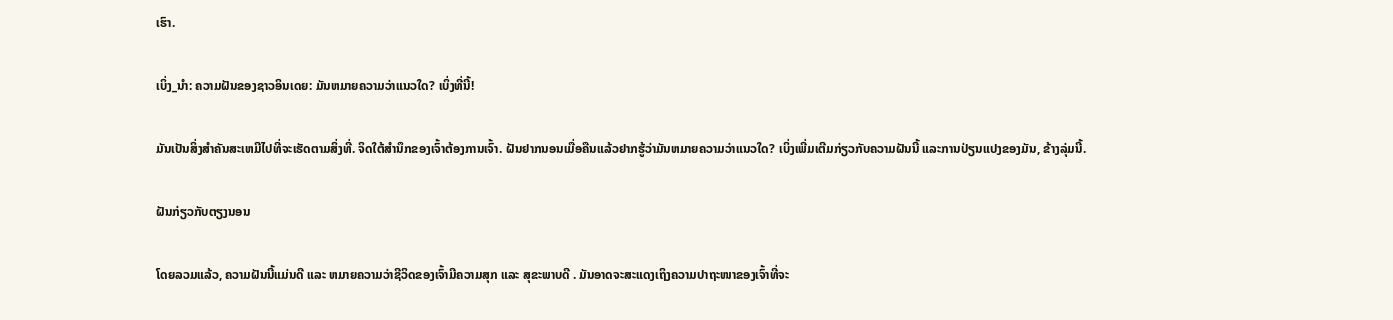ເຮົາ.

ເບິ່ງ_ນຳ: ຄວາມຝັນຂອງຊາວອິນເດຍ: ມັນຫມາຍຄວາມວ່າແນວໃດ? ເບິ່ງທີ່ນີ້!

ມັນເປັນສິ່ງສໍາຄັນສະເຫມີໄປທີ່ຈະເຮັດຕາມສິ່ງທີ່. ຈິດໃຕ້ສຳນຶກຂອງເຈົ້າຕ້ອງການເຈົ້າ. ຝັນຢາກນອນເມື່ອຄືນແລ້ວຢາກຮູ້ວ່າມັນຫມາຍຄວາມວ່າແນວໃດ? ເບິ່ງເພີ່ມເຕີມກ່ຽວກັບຄວາມຝັນນີ້ ແລະການປ່ຽນແປງຂອງມັນ, ຂ້າງລຸ່ມນີ້.

ຝັນກ່ຽວກັບຕຽງນອນ

ໂດຍລວມແລ້ວ, ຄວາມຝັນນີ້ແມ່ນດີ ແລະ ຫມາຍຄວາມວ່າຊີວິດຂອງເຈົ້າມີຄວາມສຸກ ແລະ ສຸຂະພາບດີ . ມັນອາດຈະສະແດງເຖິງຄວາມປາຖະໜາຂອງເຈົ້າທີ່ຈະ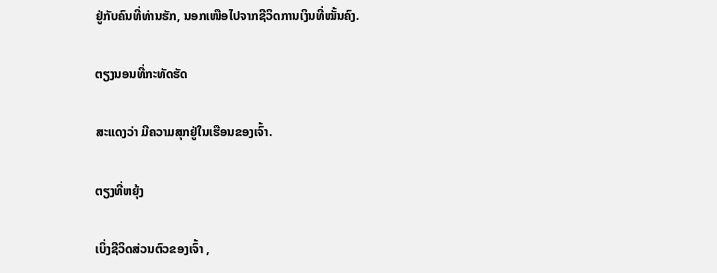ຢູ່ກັບຄົນທີ່ທ່ານຮັກ, ນອກເໜືອໄປຈາກຊີວິດການເງິນທີ່ໝັ້ນຄົງ.

ຕຽງນອນທີ່ກະທັດຮັດ

ສະແດງວ່າ ມີຄວາມສຸກຢູ່ໃນເຮືອນຂອງເຈົ້າ.

ຕຽງທີ່ຫຍຸ້ງ

ເບິ່ງຊີວິດສ່ວນຕົວຂອງເຈົ້າ ,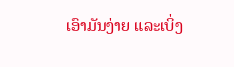ເອົາມັນງ່າຍ ແລະເບິ່ງ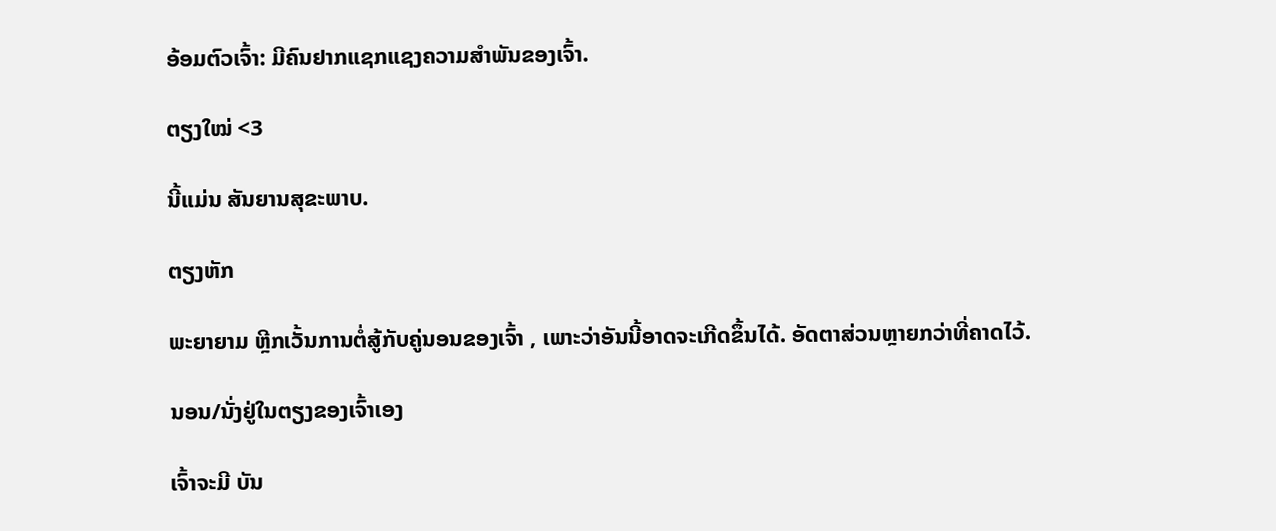ອ້ອມຕົວເຈົ້າ: ມີຄົນຢາກແຊກແຊງຄວາມສຳພັນຂອງເຈົ້າ.

ຕຽງໃໝ່ <3

ນີ້ແມ່ນ ສັນຍານສຸຂະພາບ.

ຕຽງຫັກ

ພະຍາຍາມ ຫຼີກເວັ້ນການຕໍ່ສູ້ກັບຄູ່ນອນຂອງເຈົ້າ , ເພາະວ່າອັນນີ້ອາດຈະເກີດຂຶ້ນໄດ້. ອັດຕາສ່ວນຫຼາຍກວ່າທີ່ຄາດໄວ້.

ນອນ/ນັ່ງຢູ່ໃນຕຽງຂອງເຈົ້າເອງ

ເຈົ້າຈະມີ ບັນ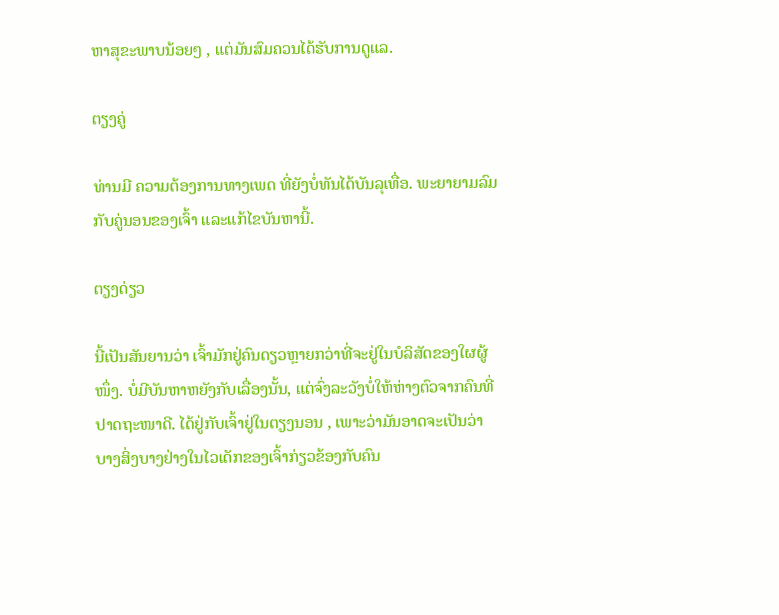ຫາສຸຂະພາບນ້ອຍໆ , ແຕ່ມັນສົມຄວນໄດ້ຮັບການດູແລ.

ຕຽງຄູ່

ທ່ານມີ ຄວາມຕ້ອງການທາງເພດ ທີ່ຍັງບໍ່ທັນໄດ້ບັນລຸເທື່ອ. ພະຍາຍາມລົມກັບຄູ່ນອນຂອງເຈົ້າ ແລະແກ້ໄຂບັນຫານີ້.

ຕຽງດ່ຽວ

ນີ້ເປັນສັນຍານວ່າ ເຈົ້າມັກຢູ່ຄົນດຽວຫຼາຍກວ່າທີ່ຈະຢູ່ໃນບໍລິສັດຂອງໃຜຜູ້ໜຶ່ງ. ບໍ່ມີບັນຫາຫຍັງກັບເລື່ອງນັ້ນ, ແຕ່ຈົ່ງລະວັງບໍ່ໃຫ້ຫ່າງຕົວຈາກຄົນທີ່ປາດຖະໜາດີ. ໄດ້ຢູ່ກັບເຈົ້າຢູ່ໃນຕຽງນອນ , ເພາະວ່າມັນອາດຈະເປັນວ່າ ບາງສິ່ງບາງຢ່າງໃນໄວເດັກຂອງເຈົ້າກ່ຽວຂ້ອງກັບຄົນ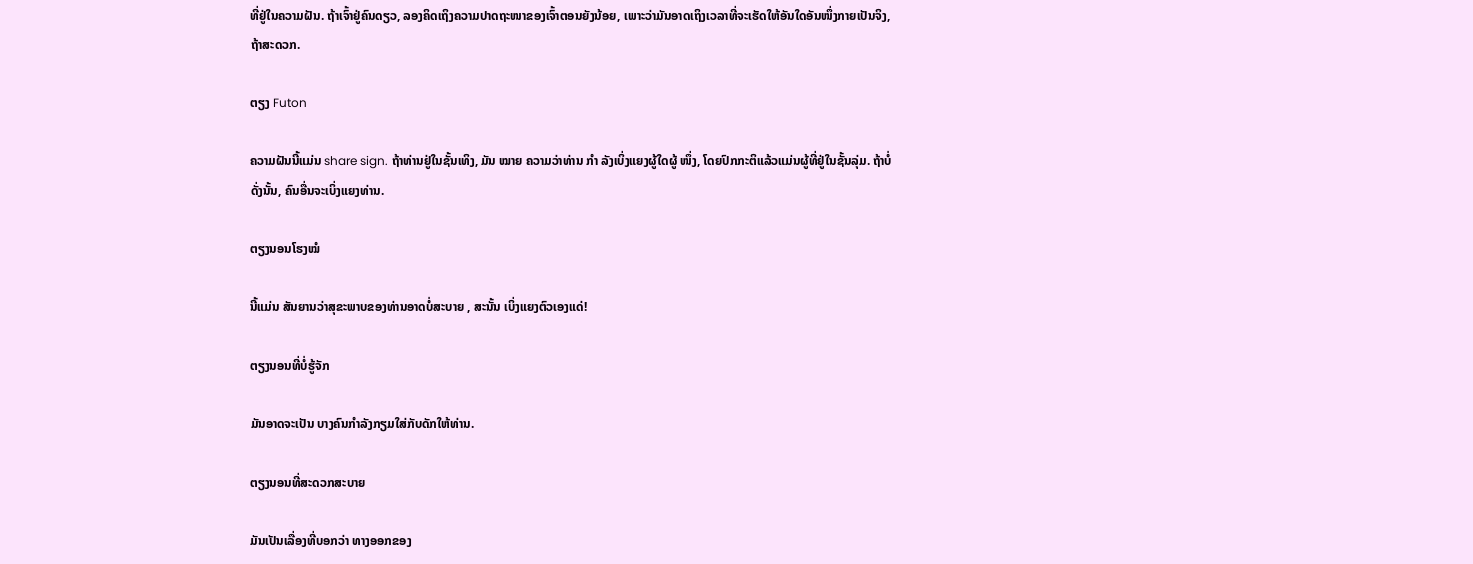ທີ່ຢູ່ໃນຄວາມຝັນ. ຖ້າເຈົ້າຢູ່ຄົນດຽວ, ລອງຄິດເຖິງຄວາມປາດຖະໜາຂອງເຈົ້າຕອນຍັງນ້ອຍ, ເພາະວ່າມັນອາດເຖິງເວລາທີ່ຈະເຮັດໃຫ້ອັນໃດອັນໜຶ່ງກາຍເປັນຈິງ, ຖ້າສະດວກ.

ຕຽງ Futon

ຄວາມຝັນນີ້ແມ່ນ share sign. ຖ້າທ່ານຢູ່ໃນຊັ້ນເທິງ, ມັນ ໝາຍ ຄວາມວ່າທ່ານ ກຳ ລັງເບິ່ງແຍງຜູ້ໃດຜູ້ ໜຶ່ງ, ໂດຍປົກກະຕິແລ້ວແມ່ນຜູ້ທີ່ຢູ່ໃນຊັ້ນລຸ່ມ. ຖ້າບໍ່ດັ່ງນັ້ນ, ຄົນອື່ນຈະເບິ່ງແຍງທ່ານ.

ຕຽງນອນໂຮງໝໍ

ນີ້ແມ່ນ ສັນຍານວ່າສຸຂະພາບຂອງທ່ານອາດບໍ່ສະບາຍ , ສະນັ້ນ ເບິ່ງແຍງຕົວເອງແດ່!

ຕຽງນອນທີ່ບໍ່ຮູ້ຈັກ

ມັນອາດຈະເປັນ ບາງຄົນກຳລັງກຽມໃສ່ກັບດັກໃຫ້ທ່ານ.

ຕຽງນອນທີ່ສະດວກສະບາຍ

ມັນເປັນເລື່ອງທີ່ບອກວ່າ ທາງອອກຂອງ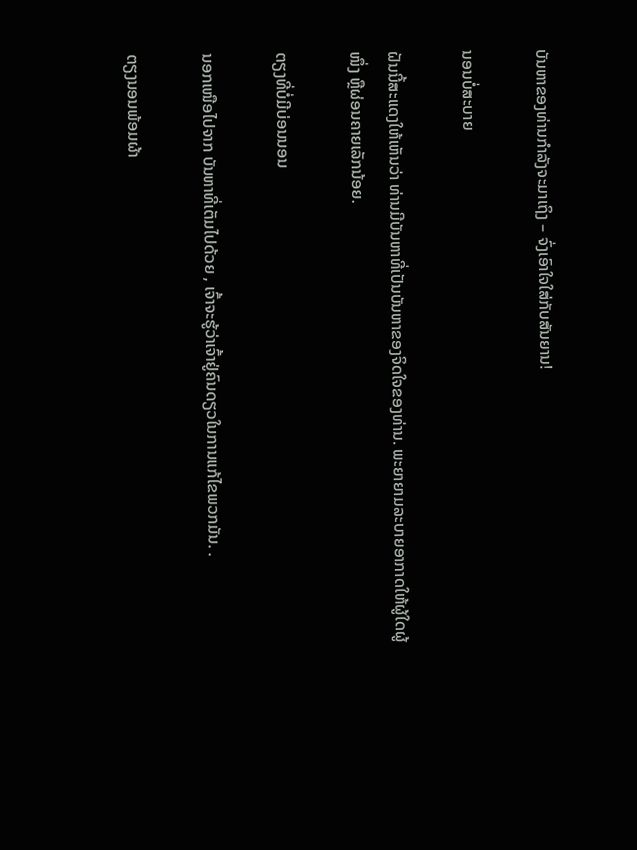ບັນຫາຂອງທ່ານກຳລັງຈະມາເຖິງ – ຈົ່ງເອົາໃຈໃສ່ກັບສັນຍານ!

ນອນບໍ່ສະບາຍ

ຝັນນີ້ສະແດງໃຫ້ເຫັນວ່າ ທ່ານມີບັນຫາທີ່ເປັນບັນຫາຂອງຈິດໃຈຂອງທ່ານ. ພະຍາຍາມລະບາຍອາກາດໃຫ້ຜູ້ໃດຜູ້ໜຶ່ງ ຫຼືຜ່ອນຄາຍເລັກນ້ອຍ.

ຕຽງທີ່ບໍ່ມີບ່ອນນອນ

ນອກເໜືອໄປຈາກ ບັນຫາທີ່ເຕັມໄປດ້ວຍ , ເຈົ້າຈະຮູ້ວ່າເຈົ້າຢູ່ຄົນດຽວໃນການແກ້ໄຂພວກມັນ. .

ຕຽງນອນພ້ອມຜ້າ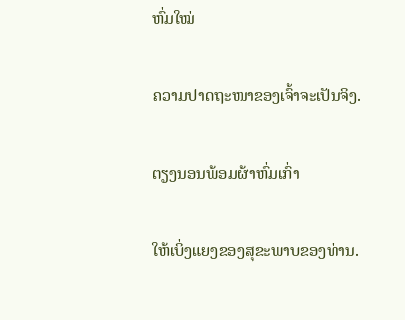ຫົ່ມໃໝ່

ຄວາມປາດຖະໜາຂອງເຈົ້າຈະເປັນຈິງ.

ຕຽງນອນພ້ອມຜ້າຫົ່ມເກົ່າ

ໃຫ້ເບິ່ງແຍງຂອງສຸຂະພາບຂອງທ່ານ.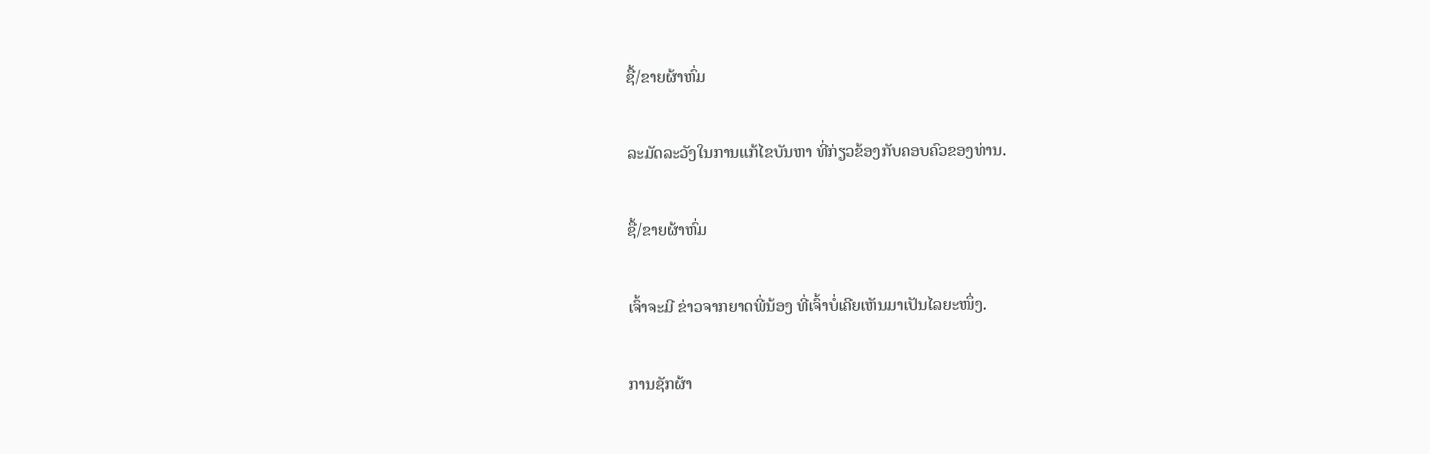ຊື້/ຂາຍຜ້າຫົ່ມ

ລະມັດລະວັງໃນການແກ້ໄຂບັນຫາ ທີ່ກ່ຽວຂ້ອງກັບຄອບຄົວຂອງທ່ານ.

ຊື້/ຂາຍຜ້າຫົ່ມ

ເຈົ້າຈະມີ ຂ່າວຈາກຍາດພີ່ນ້ອງ ທີ່ເຈົ້າບໍ່ເຄີຍເຫັນມາເປັນໄລຍະໜຶ່ງ.

ການຊັກຜ້າ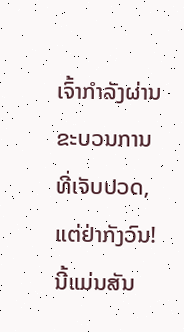ເຈົ້າກໍາລັງຜ່ານຂະບວນການທີ່ເຈັບປວດ, ແຕ່ຢ່າກັງວົນ! ນີ້ແມ່ນສັນ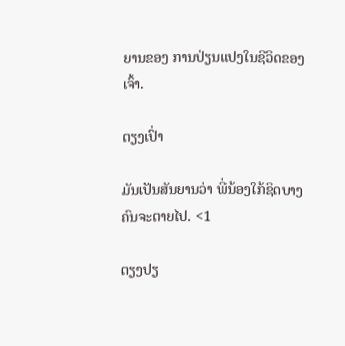ຍານຂອງ ການປ່ຽນແປງໃນຊີວິດຂອງເຈົ້າ.

ຕຽງເປົ່າ

ມັນເປັນສັນຍານວ່າ ພີ່ນ້ອງໃກ້ຊິດບາງຄົນຈະຕາຍໄປ. <1

ຕຽງປຽ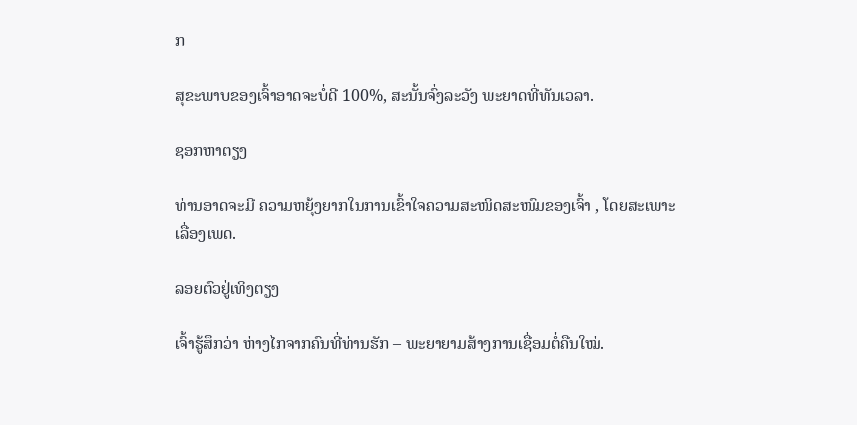ກ

ສຸຂະພາບຂອງເຈົ້າອາດຈະບໍ່ດີ 100%, ສະນັ້ນຈົ່ງລະວັງ ພະຍາດທີ່ທັນເວລາ.

ຊອກຫາຕຽງ

ທ່ານອາດຈະມີ ຄວາມຫຍຸ້ງຍາກໃນການເຂົ້າໃຈຄວາມສະໜິດສະໜົມຂອງເຈົ້າ , ໂດຍສະເພາະເລື່ອງເພດ.

ລອຍຕົວຢູ່ເທິງຕຽງ

ເຈົ້າຮູ້ສຶກວ່າ ຫ່າງໄກຈາກຄົນທີ່ທ່ານຮັກ – ພະຍາຍາມສ້າງການເຊື່ອມຕໍ່ຄືນໃໝ່.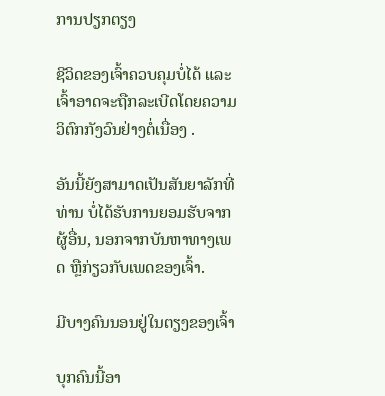ການປຽກຕຽງ

ຊີວິດຂອງເຈົ້າຄວບຄຸມບໍ່ໄດ້ ແລະເຈົ້າອາດຈະຖືກລະເບີດໂດຍຄວາມວິຕົກກັງວົນຢ່າງຕໍ່ເນື່ອງ .

ອັນນີ້ຍັງສາມາດເປັນສັນຍາລັກທີ່ທ່ານ ບໍ່ໄດ້ຮັບການຍອມຮັບຈາກຜູ້ອື່ນ, ນອກຈາກບັນຫາທາງເພດ ຫຼືກ່ຽວກັບເພດຂອງເຈົ້າ.

ມີບາງຄົນນອນຢູ່ໃນຕຽງຂອງເຈົ້າ

ບຸກຄົນນີ້ອາ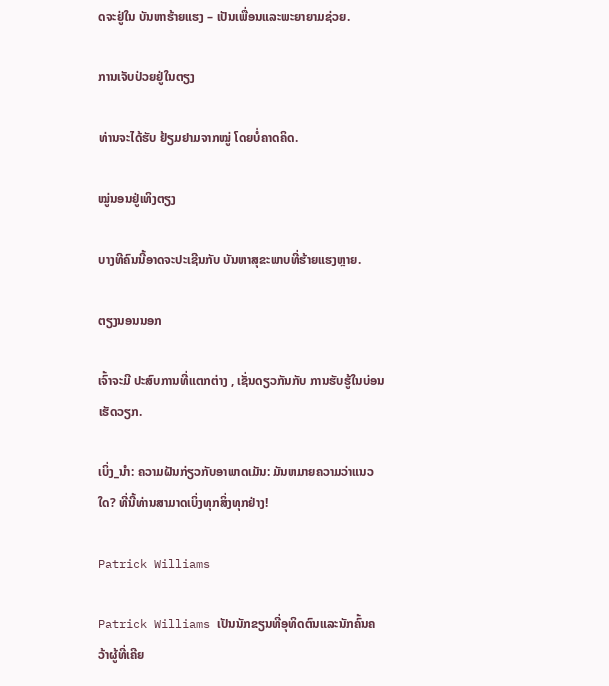ດຈະຢູ່ໃນ ບັນຫາຮ້າຍແຮງ – ເປັນເພື່ອນແລະພະຍາຍາມຊ່ວຍ.

ການເຈັບປ່ວຍຢູ່ໃນຕຽງ

ທ່ານຈະໄດ້ຮັບ ຢ້ຽມຢາມຈາກໝູ່ ໂດຍບໍ່ຄາດຄິດ.

ໝູ່ນອນຢູ່ເທິງຕຽງ

ບາງທີຄົນນີ້ອາດຈະປະເຊີນກັບ ບັນຫາສຸຂະພາບທີ່ຮ້າຍແຮງຫຼາຍ.

ຕຽງນອນນອກ

ເຈົ້າຈະມີ ປະສົບການທີ່ແຕກຕ່າງ , ເຊັ່ນດຽວກັນກັບ ການຮັບຮູ້ໃນບ່ອນເຮັດວຽກ.

ເບິ່ງ_ນຳ: ຄວາມຝັນກ່ຽວກັບອາພາດເມັນ: ມັນຫມາຍຄວາມວ່າແນວໃດ? ທີ່ນີ້ທ່ານສາມາດເບິ່ງທຸກສິ່ງທຸກຢ່າງ!

Patrick Williams

Patrick Williams ເປັນນັກຂຽນທີ່ອຸທິດຕົນແລະນັກຄົ້ນຄວ້າຜູ້ທີ່ເຄີຍ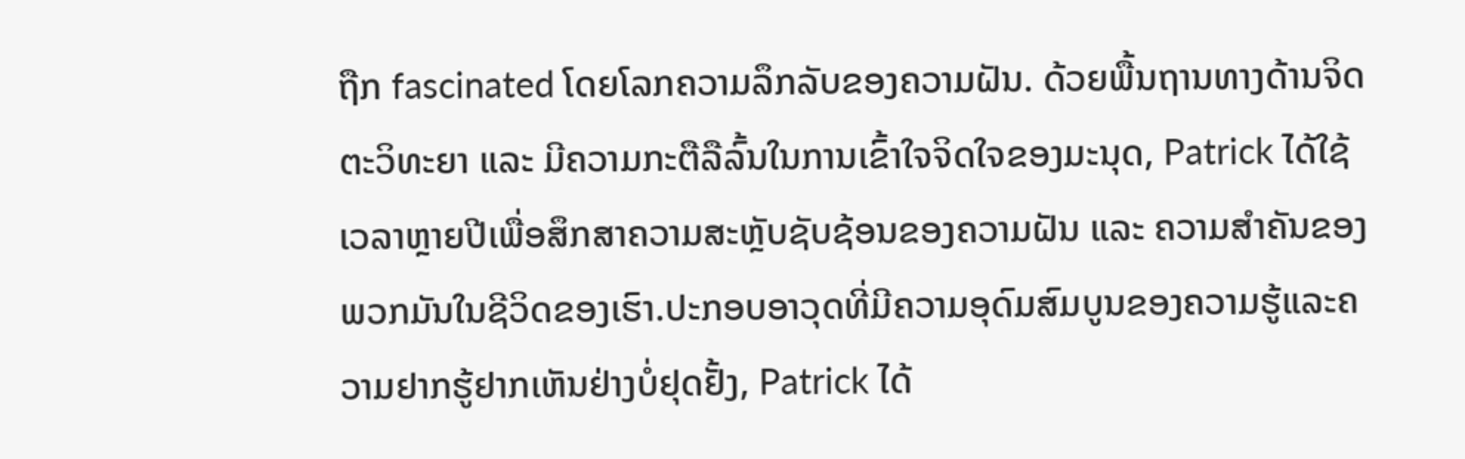ຖືກ fascinated ໂດຍໂລກຄວາມລຶກລັບຂອງຄວາມຝັນ. ດ້ວຍພື້ນຖານທາງດ້ານຈິດຕະວິທະຍາ ແລະ ມີຄວາມກະຕືລືລົ້ນໃນການເຂົ້າໃຈຈິດໃຈຂອງມະນຸດ, Patrick ໄດ້ໃຊ້ເວລາຫຼາຍປີເພື່ອສຶກສາຄວາມສະຫຼັບຊັບຊ້ອນຂອງຄວາມຝັນ ແລະ ຄວາມສຳຄັນຂອງພວກມັນໃນຊີວິດຂອງເຮົາ.ປະກອບອາວຸດທີ່ມີຄວາມອຸດົມສົມບູນຂອງຄວາມຮູ້ແລະຄວາມຢາກຮູ້ຢາກເຫັນຢ່າງບໍ່ຢຸດຢັ້ງ, Patrick ໄດ້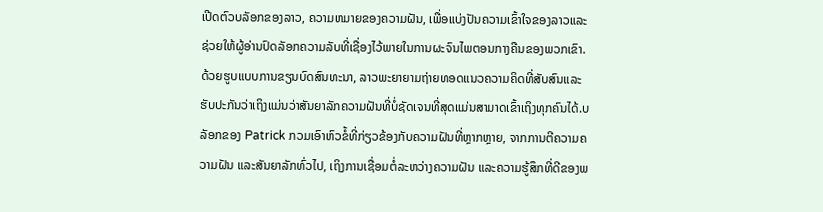ເປີດຕົວບລັອກຂອງລາວ, ຄວາມຫມາຍຂອງຄວາມຝັນ, ເພື່ອແບ່ງປັນຄວາມເຂົ້າໃຈຂອງລາວແລະຊ່ວຍໃຫ້ຜູ້ອ່ານປົດລັອກຄວາມລັບທີ່ເຊື່ອງໄວ້ພາຍໃນການຜະຈົນໄພຕອນກາງຄືນຂອງພວກເຂົາ. ດ້ວຍຮູບແບບການຂຽນບົດສົນທະນາ, ລາວພະຍາຍາມຖ່າຍທອດແນວຄວາມຄິດທີ່ສັບສົນແລະຮັບປະກັນວ່າເຖິງແມ່ນວ່າສັນຍາລັກຄວາມຝັນທີ່ບໍ່ຊັດເຈນທີ່ສຸດແມ່ນສາມາດເຂົ້າເຖິງທຸກຄົນໄດ້.ບລັອກຂອງ Patrick ກວມເອົາຫົວຂໍ້ທີ່ກ່ຽວຂ້ອງກັບຄວາມຝັນທີ່ຫຼາກຫຼາຍ, ຈາກການຕີຄວາມຄວາມຝັນ ແລະສັນຍາລັກທົ່ວໄປ, ເຖິງການເຊື່ອມຕໍ່ລະຫວ່າງຄວາມຝັນ ແລະຄວາມຮູ້ສຶກທີ່ດີຂອງພ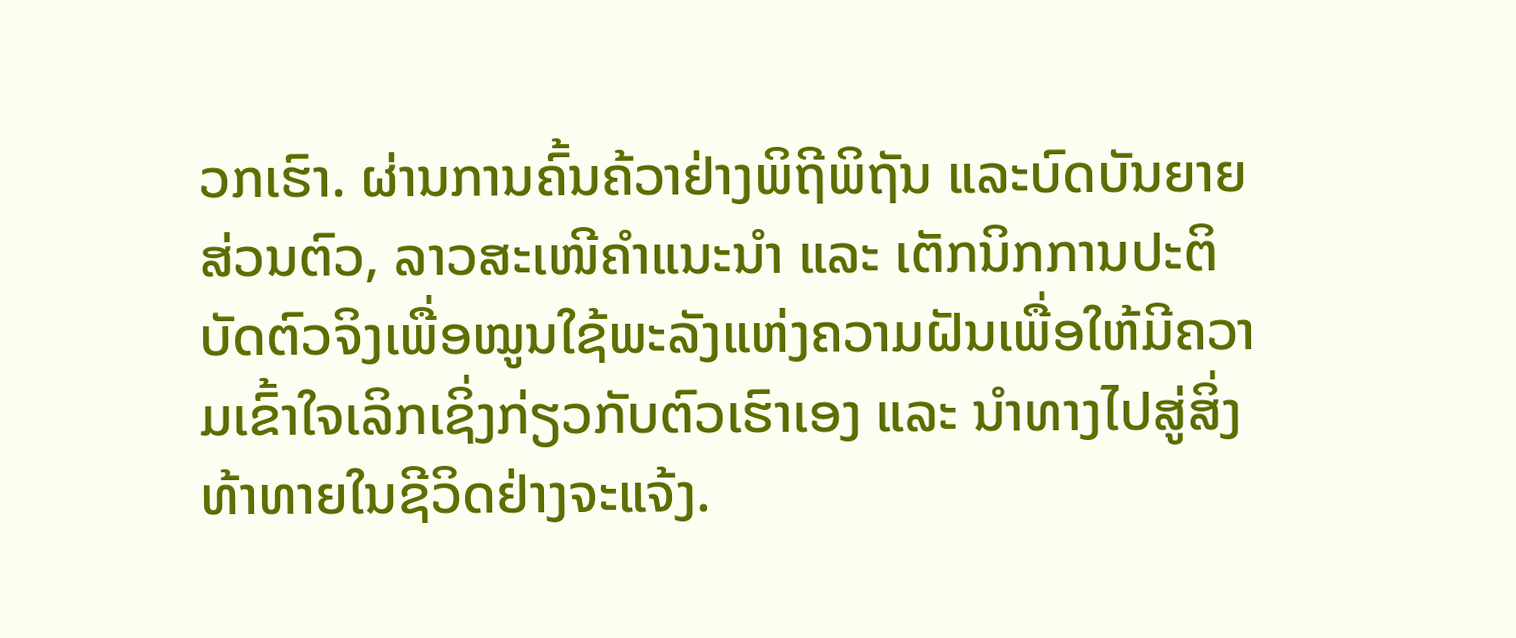ວກເຮົາ. ຜ່ານການຄົ້ນຄ້ວາຢ່າງພິຖີພິຖັນ ແລະບົດບັນຍາຍສ່ວນຕົວ, ລາວສະເໜີຄຳແນະນຳ ແລະ ເຕັກນິກການປະຕິບັດຕົວຈິງເພື່ອໝູນໃຊ້ພະລັງແຫ່ງຄວາມຝັນເພື່ອໃຫ້ມີຄວາມເຂົ້າໃຈເລິກເຊິ່ງກ່ຽວກັບຕົວເຮົາເອງ ແລະ ນຳທາງໄປສູ່ສິ່ງທ້າທາຍໃນຊີວິດຢ່າງຈະແຈ້ງ.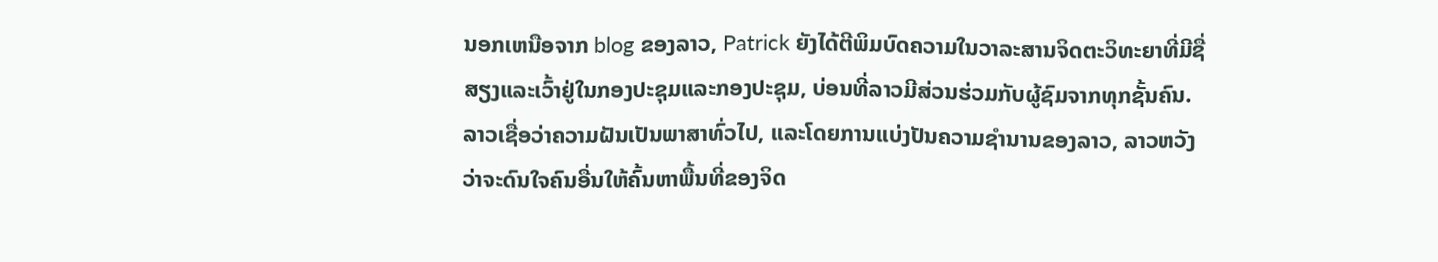ນອກເຫນືອຈາກ blog ຂອງລາວ, Patrick ຍັງໄດ້ຕີພິມບົດຄວາມໃນວາລະສານຈິດຕະວິທະຍາທີ່ມີຊື່ສຽງແລະເວົ້າຢູ່ໃນກອງປະຊຸມແລະກອງປະຊຸມ, ບ່ອນທີ່ລາວມີສ່ວນຮ່ວມກັບຜູ້ຊົມຈາກທຸກຊັ້ນຄົນ. ລາວເຊື່ອວ່າຄວາມຝັນເປັນພາສາທົ່ວໄປ, ແລະໂດຍການແບ່ງປັນຄວາມຊໍານານຂອງລາວ, ລາວຫວັງວ່າຈະດົນໃຈຄົນອື່ນໃຫ້ຄົ້ນຫາພື້ນທີ່ຂອງຈິດ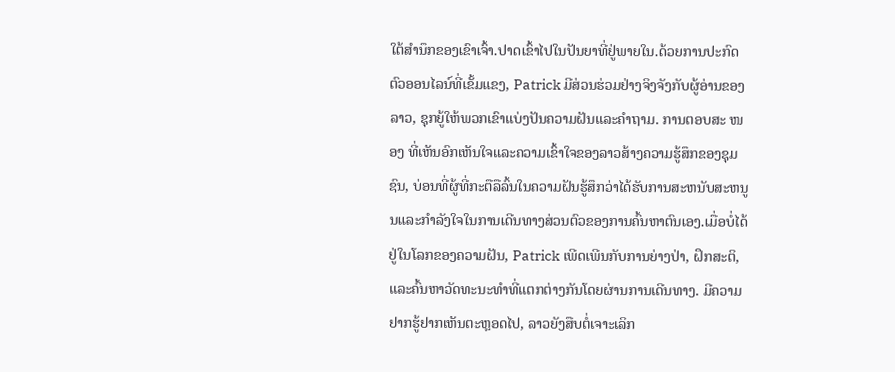ໃຕ້ສໍານຶກຂອງເຂົາເຈົ້າ.ປາດເຂົ້າໄປໃນປັນຍາທີ່ຢູ່ພາຍໃນ.ດ້ວຍການປະກົດຕົວອອນໄລນ໌ທີ່ເຂັ້ມແຂງ, Patrick ມີສ່ວນຮ່ວມຢ່າງຈິງຈັງກັບຜູ້ອ່ານຂອງລາວ, ຊຸກຍູ້ໃຫ້ພວກເຂົາແບ່ງປັນຄວາມຝັນແລະຄໍາຖາມ. ການຕອບສະ ໜອງ ທີ່ເຫັນອົກເຫັນໃຈແລະຄວາມເຂົ້າໃຈຂອງລາວສ້າງຄວາມຮູ້ສຶກຂອງຊຸມຊົນ, ບ່ອນທີ່ຜູ້ທີ່ກະຕືລືລົ້ນໃນຄວາມຝັນຮູ້ສຶກວ່າໄດ້ຮັບການສະຫນັບສະຫນູນແລະກໍາລັງໃຈໃນການເດີນທາງສ່ວນຕົວຂອງການຄົ້ນຫາຕົນເອງ.ເມື່ອບໍ່ໄດ້ຢູ່ໃນໂລກຂອງຄວາມຝັນ, Patrick ເພີດເພີນກັບການຍ່າງປ່າ, ຝຶກສະຕິ, ແລະຄົ້ນຫາວັດທະນະທໍາທີ່ແຕກຕ່າງກັນໂດຍຜ່ານການເດີນທາງ. ມີຄວາມຢາກຮູ້ຢາກເຫັນຕະຫຼອດໄປ, ລາວຍັງສືບຕໍ່ເຈາະເລິກ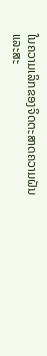ໃນຄວາມເລິກຂອງຈິດຕະສາດຄວາມຝັນແລະສະ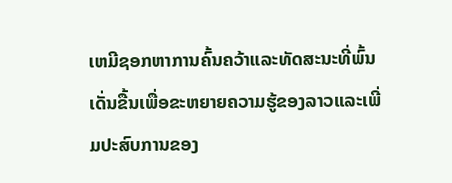ເຫມີຊອກຫາການຄົ້ນຄວ້າແລະທັດສະນະທີ່ພົ້ນເດັ່ນຂື້ນເພື່ອຂະຫຍາຍຄວາມຮູ້ຂອງລາວແລະເພີ່ມປະສົບການຂອງ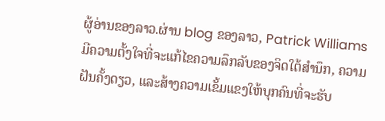ຜູ້ອ່ານຂອງລາວ.ຜ່ານ blog ຂອງລາວ, Patrick Williams ມີຄວາມຕັ້ງໃຈທີ່ຈະແກ້ໄຂຄວາມລຶກລັບຂອງຈິດໃຕ້ສໍານຶກ, ຄວາມຝັນຄັ້ງດຽວ, ແລະສ້າງຄວາມເຂັ້ມແຂງໃຫ້ບຸກຄົນທີ່ຈະຮັບ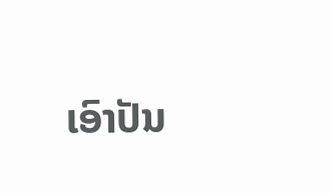ເອົາປັນ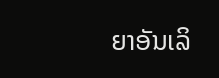ຍາອັນເລິ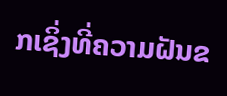ກເຊິ່ງທີ່ຄວາມຝັນຂ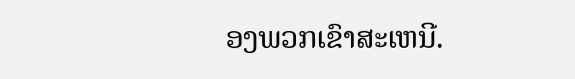ອງພວກເຂົາສະເຫນີ.